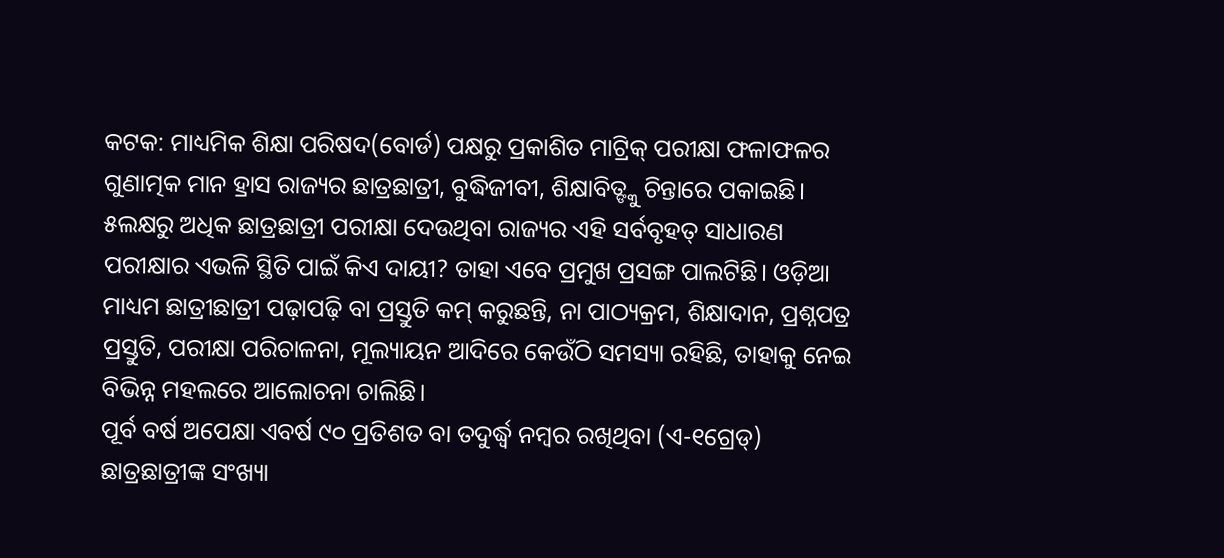କଟକ: ମାଧ୍ୟମିକ ଶିକ୍ଷା ପରିଷଦ(ବୋର୍ଡ) ପକ୍ଷରୁ ପ୍ରକାଶିତ ମାଟ୍ରିକ୍ ପରୀକ୍ଷା ଫଳାଫଳର ଗୁଣାତ୍ମକ ମାନ ହ୍ରାସ ରାଜ୍ୟର ଛାତ୍ରଛାତ୍ରୀ, ବୁଦ୍ଧିଜୀବୀ, ଶିକ୍ଷାବିତ୍ଙ୍କୁ ଚିନ୍ତାରେ ପକାଇଛି। ୫ଲକ୍ଷରୁ ଅଧିକ ଛାତ୍ରଛାତ୍ରୀ ପରୀକ୍ଷା ଦେଉଥିବା ରାଜ୍ୟର ଏହି ସର୍ବବୃହତ୍ ସାଧାରଣ ପରୀକ୍ଷାର ଏଭଳି ସ୍ଥିତି ପାଇଁ କିଏ ଦାୟୀ? ତାହା ଏବେ ପ୍ରମୁଖ ପ୍ରସଙ୍ଗ ପାଲଟିଛି। ଓଡ଼ିଆ ମାଧ୍ୟମ ଛାତ୍ରୀଛାତ୍ରୀ ପଢ଼ାପଢ଼ି ବା ପ୍ରସ୍ତୁତି କମ୍ କରୁଛନ୍ତି, ନା ପାଠ୍ୟକ୍ରମ, ଶିକ୍ଷାଦାନ, ପ୍ରଶ୍ନପତ୍ର ପ୍ରସ୍ତୁତି, ପରୀକ୍ଷା ପରିଚାଳନା, ମୂଲ୍ୟାୟନ ଆଦିରେ କେଉଁଠି ସମସ୍ୟା ରହିଛି, ତାହାକୁ ନେଇ ବିଭିନ୍ନ ମହଲରେ ଆଲୋଚନା ଚାଲିଛି।
ପୂର୍ବ ବର୍ଷ ଅପେକ୍ଷା ଏବର୍ଷ ୯୦ ପ୍ରତିଶତ ବା ତଦୁର୍ଦ୍ଧ୍ବ ନମ୍ବର ରଖିଥିବା (ଏ-୧ଗ୍ରେଡ୍) ଛାତ୍ରଛାତ୍ରୀଙ୍କ ସଂଖ୍ୟା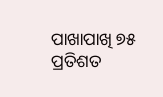ପାଖାପାଖି ୭୫ ପ୍ରତିଶତ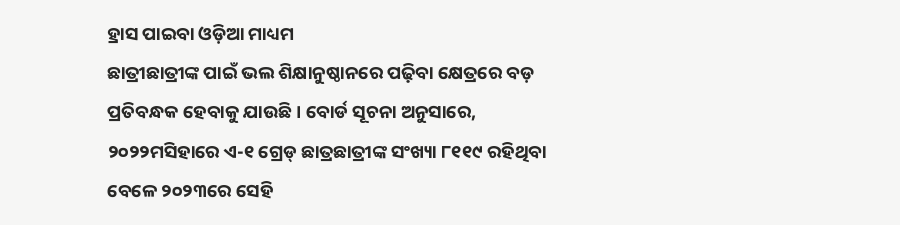ହ୍ରାସ ପାଇବା ଓଡ଼ିଆ ମାଧ୍ୟମ
ଛାତ୍ରୀଛାତ୍ରୀଙ୍କ ପାଇଁ ଭଲ ଶିକ୍ଷାନୁଷ୍ଠାନରେ ପଢ଼ିବା କ୍ଷେତ୍ରରେ ବଡ଼ ପ୍ରତିବନ୍ଧକ ହେବାକୁ ଯାଉଛି। ବୋର୍ଡ ସୂଚନା ଅନୁସାରେ, ୨୦୨୨ମସିହାରେ ଏ-୧ ଗ୍ରେଡ୍ ଛାତ୍ରଛାତ୍ରୀଙ୍କ ସଂଖ୍ୟା ୮୧୧୯ ରହିଥିବା ବେଳେ ୨୦୨୩ରେ ସେହି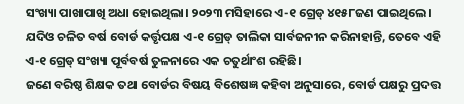ସଂଖ୍ୟା ପାଖାପାଖି ଅଧା ହୋଇଥିଲା। ୨୦୨୩ ମସିହାରେ ଏ-୧ ଗ୍ରେଡ୍ ୪୧୫୮ଜଣ ପାଇଥିଲେ। ଯଦିଓ ଚଳିତ ବର୍ଷ ବୋର୍ଡ କର୍ତ୍ତୃପକ୍ଷ ଏ-୧ ଗ୍ରେଡ୍ ତାଲିକା ସାର୍ବଜନୀନ କରିନାହାନ୍ତି, ତେବେ ଏହି ଏ-୧ ଗ୍ରେଡ୍ ସଂଖ୍ୟା ପୂର୍ବବର୍ଷ ତୁଳନାରେ ଏକ ଚତୁର୍ଥାଂଶ ରହିଛି।
ଜଣେ ବରିଷ୍ଠ ଶିକ୍ଷକ ତଥା ବୋର୍ଡର ବିଷୟ ବିଶେଷଜ୍ଞ କହିବା ଅନୁସାରେ, ବୋର୍ଡ ପକ୍ଷରୁ ପ୍ରଦତ୍ତ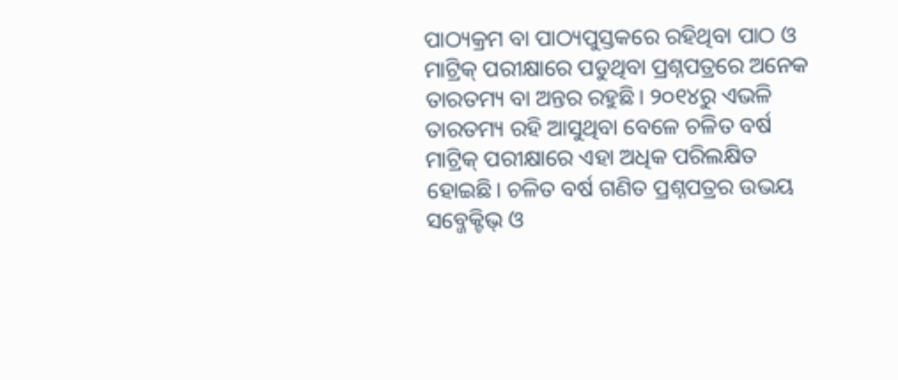ପାଠ୍ୟକ୍ରମ ବା ପାଠ୍ୟପୁସ୍ତକରେ ରହିଥିବା ପାଠ ଓ ମାଟ୍ରିକ୍ ପରୀକ୍ଷାରେ ପଡୁଥିବା ପ୍ରଶ୍ନପତ୍ରରେ ଅନେକ ତାରତମ୍ୟ ବା ଅନ୍ତର ରହୁଛି। ୨୦୧୪ରୁ ଏଭଳି ତାରତମ୍ୟ ରହି ଆସୁଥିବା ବେଳେ ଚଳିତ ବର୍ଷ ମାଟ୍ରିକ୍ ପରୀକ୍ଷାରେ ଏହା ଅଧିକ ପରିଲକ୍ଷିତ ହୋଇଛି। ଚଳିତ ବର୍ଷ ଗଣିତ ପ୍ରଶ୍ନପତ୍ରର ଉଭୟ ସବ୍ଜେକ୍ଟିଭ୍ ଓ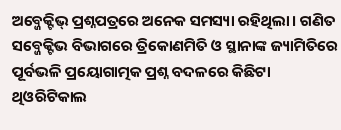ଅବ୍ଜେକ୍ଟିଭ୍ ପ୍ରଶ୍ନପତ୍ରରେ ଅନେକ ସମସ୍ୟା ରହିଥିଲା। ଗଣିତ ସବ୍ଜେକ୍ଟିଭ ବିଭାଗରେ ତ୍ରିକୋଣମିତି ଓ ସ୍ଥାନାଙ୍କ ଜ୍ୟାମିତିରେ ପୂର୍ବଭଳି ପ୍ରୟୋଗାତ୍ମକ ପ୍ରଶ୍ନ ବଦଳରେ କିଛିଟା ଥିଓରିଟିକାଲ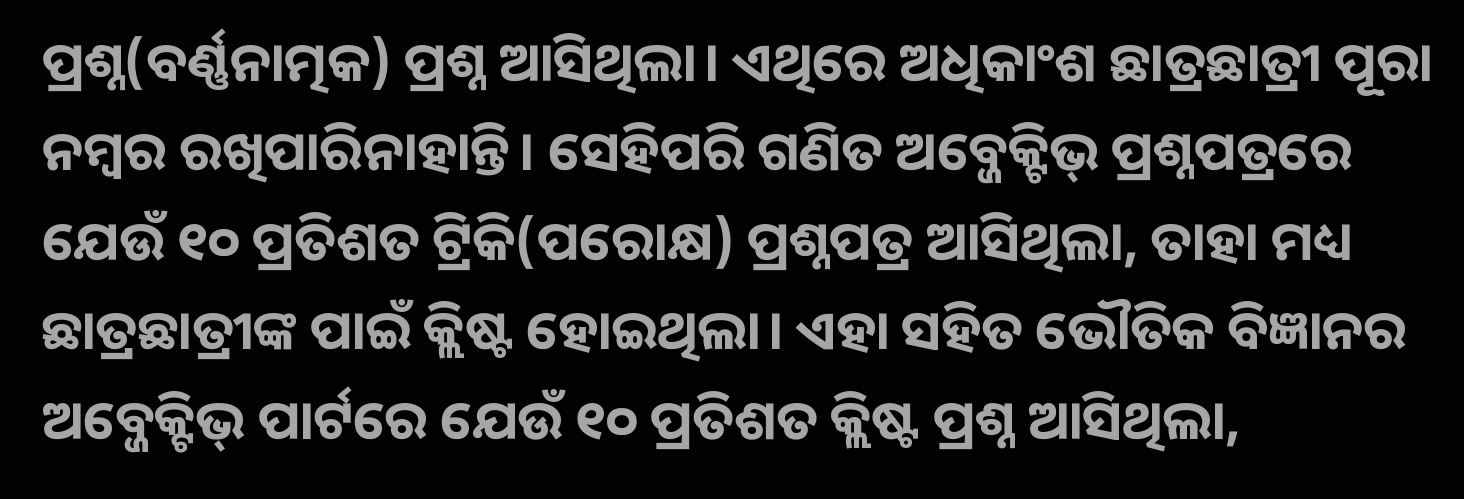ପ୍ରଶ୍ନ(ବର୍ଣ୍ଣନାତ୍ମକ) ପ୍ରଶ୍ନ ଆସିଥିଲା। ଏଥିରେ ଅଧିକାଂଶ ଛାତ୍ରଛାତ୍ରୀ ପୂରା ନମ୍ବର ରଖିପାରିନାହାନ୍ତି। ସେହିପରି ଗଣିତ ଅବ୍ଜେକ୍ଟିଭ୍ ପ୍ରଶ୍ନପତ୍ରରେ ଯେଉଁ ୧୦ ପ୍ରତିଶତ ଟ୍ରିକି(ପରୋକ୍ଷ) ପ୍ରଶ୍ନପତ୍ର ଆସିଥିଲା, ତାହା ମଧ୍ୟ ଛାତ୍ରଛାତ୍ରୀଙ୍କ ପାଇଁ କ୍ଲିଷ୍ଟ ହୋଇଥିଲା। ଏହା ସହିତ ଭୌତିକ ବିଜ୍ଞାନର ଅବ୍ଜେକ୍ଟିଭ୍ ପାର୍ଟରେ ଯେଉଁ ୧୦ ପ୍ରତିଶତ କ୍ଲିଷ୍ଟ ପ୍ରଶ୍ନ ଆସିଥିଲା,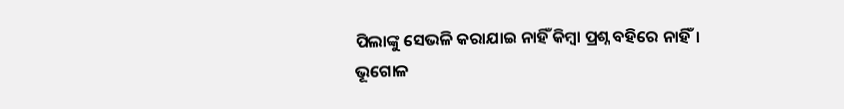ପିଲାଙ୍କୁ ସେଭଳି କରାଯାଇ ନାହିଁ କିମ୍ବା ପ୍ରଶ୍ନ ବହିରେ ନାହିଁ।
ଭୂଗୋଳ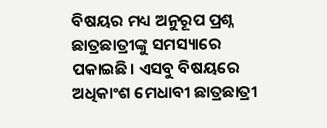ବିଷୟର ମଧ୍ୟ ଅନୁରୂପ ପ୍ରଶ୍ନ ଛାତ୍ରଛାତ୍ରୀଙ୍କୁ ସମସ୍ୟାରେ ପକାଇଛି। ଏସବୁ ବିଷୟରେ ଅଧିକାଂଶ ମେଧାବୀ ଛାତ୍ରଛାତ୍ରୀ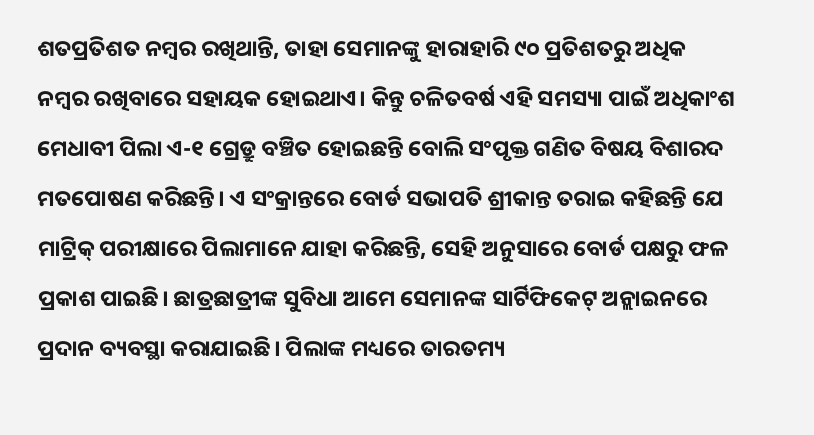ଶତପ୍ରତିଶତ ନମ୍ବର ରଖିଥାନ୍ତି, ତାହା ସେମାନଙ୍କୁ ହାରାହାରି ୯୦ ପ୍ରତିଶତରୁ ଅଧିକ ନମ୍ବର ରଖିବାରେ ସହାୟକ ହୋଇଥାଏ। କିନ୍ତୁ ଚଳିତବର୍ଷ ଏହି ସମସ୍ୟା ପାଇଁ ଅଧିକାଂଶ ମେଧାବୀ ପିଲା ଏ-୧ ଗ୍ରେଡ୍ରୁ ବଞ୍ଚିତ ହୋଇଛନ୍ତି ବୋଲି ସଂପୃକ୍ତ ଗଣିତ ବିଷୟ ବିଶାରଦ ମତପୋଷଣ କରିଛନ୍ତି। ଏ ସଂକ୍ରାନ୍ତରେ ବୋର୍ଡ ସଭାପତି ଶ୍ରୀକାନ୍ତ ତରାଇ କହିଛନ୍ତି ଯେ ମାଟ୍ରିକ୍ ପରୀକ୍ଷାରେ ପିଲାମାନେ ଯାହା କରିଛନ୍ତି, ସେହି ଅନୁସାରେ ବୋର୍ଡ ପକ୍ଷରୁ ଫଳ ପ୍ରକାଶ ପାଇଛି। ଛାତ୍ରଛାତ୍ରୀଙ୍କ ସୁବିଧା ଆମେ ସେମାନଙ୍କ ସାର୍ଟିଫିକେଟ୍ ଅନ୍ଲାଇନରେ ପ୍ରଦାନ ବ୍ୟବସ୍ଥା କରାଯାଇଛି। ପିଲାଙ୍କ ମଧ୍ୟରେ ତାରତମ୍ୟ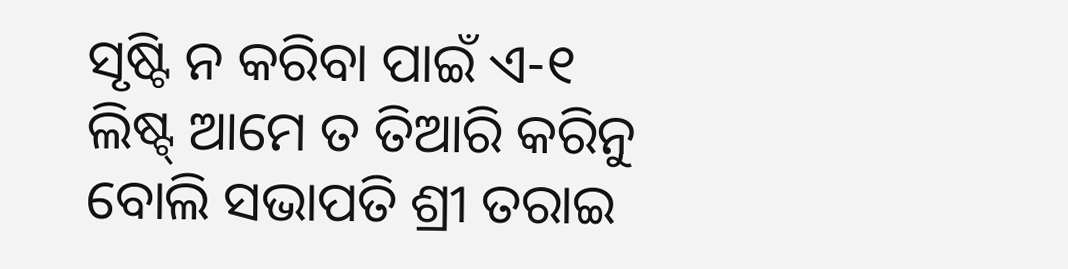ସୃଷ୍ଟି ନ କରିବା ପାଇଁ ଏ-୧ ଲିଷ୍ଟ୍ ଆମେ ତ ତିଆରି କରିନୁ ବୋଲି ସଭାପତି ଶ୍ରୀ ତରାଇ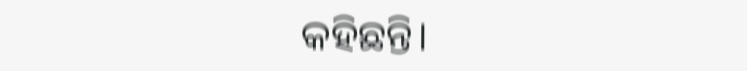କହିଛନ୍ତି।